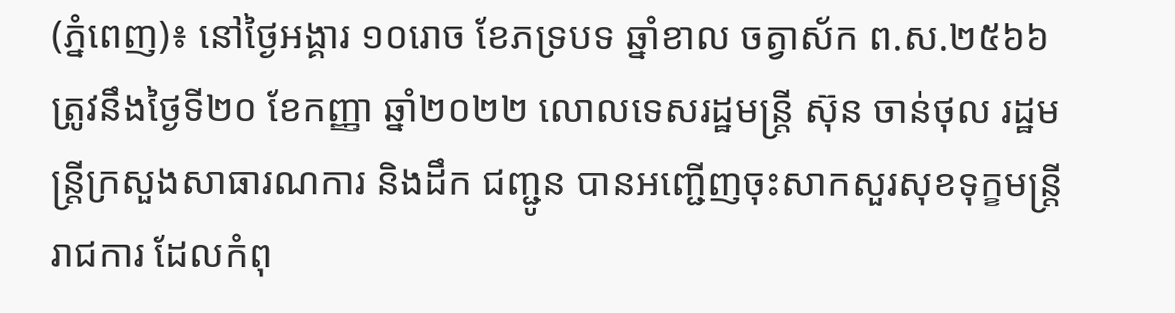(ភ្នំពេញ)៖ នៅថ្ងៃអង្គារ ១០រោច ខែភទ្របទ ឆ្នាំខាល ចត្វាស័ក ព.ស.២៥៦៦ ត្រូវនឹងថ្ងៃទី២០ ខែកញ្ញា ឆ្នាំ២០២២ លោលទេសរដ្ឋមន្ត្រី ស៊ុន ចាន់ថុល រដ្ឋមន្ត្រីក្រសួងសាធារណការ និងដឹក ជញ្ជូន បានអញ្ជើញចុះសាកសួរសុខទុក្ខមន្ត្រីរាជការ ដែលកំពុ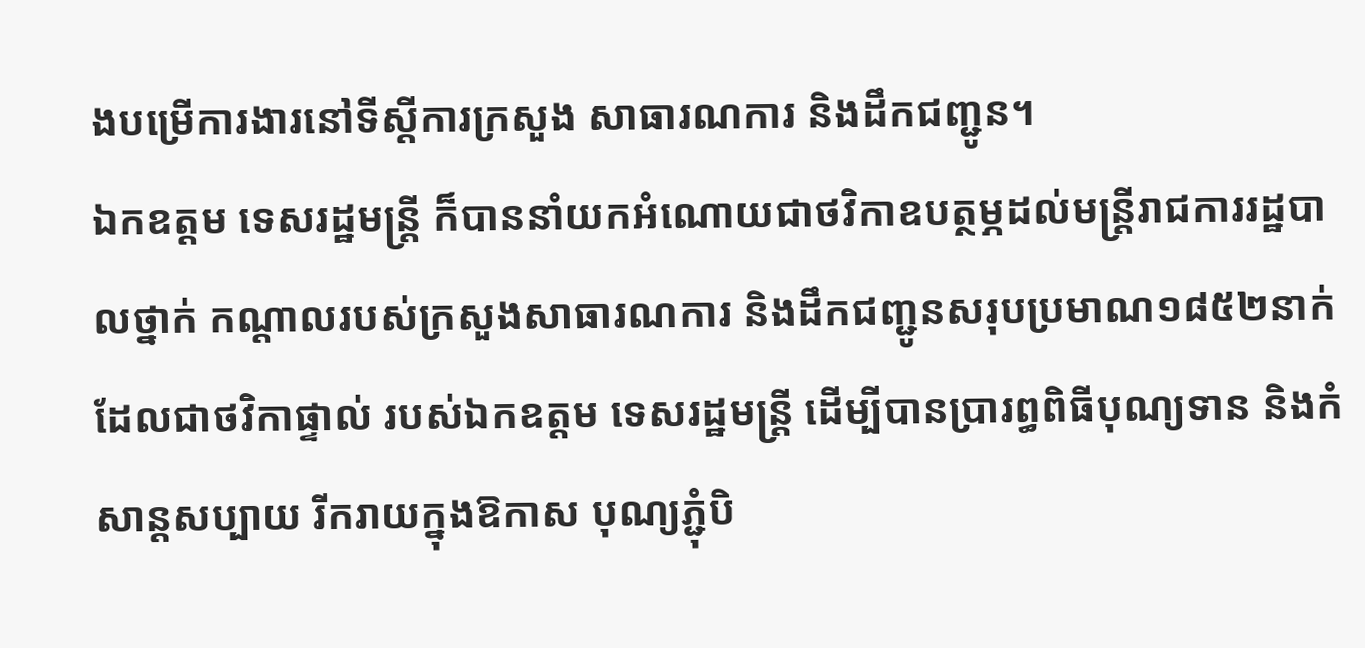ងបម្រើការងារនៅទីស្តីការក្រសួង សាធារណការ និងដឹកជញ្ជូន។
ឯកឧត្តម ទេសរដ្ឋមន្ត្រី ក៏បាននាំយកអំណោយជាថវិកាឧបត្ថម្ភដល់មន្ត្រីរាជការរដ្ឋបាលថ្នាក់ កណ្តាលរបស់ក្រសួងសាធារណការ និងដឹកជញ្ជូនសរុបប្រមាណ១៨៥២នាក់ ដែលជាថវិកាផ្ទាល់ របស់ឯកឧត្តម ទេសរដ្ឋមន្ត្រី ដើម្បីបានប្រារព្ធពិធីបុណ្យទាន និងកំសាន្តសប្បាយ រីករាយក្នុងឱកាស បុណ្យភ្ជុំបិ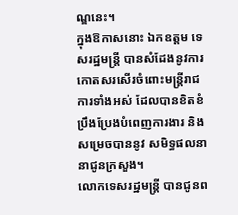ណ្ឌនេះ។
ក្នុងឱកាសនោះ ឯកឧត្តម ទេសរដ្ឋមន្ត្រី បានសំដែងនូវការកោតសរសើរចំពោះមន្ត្រីរាជការទាំងអស់ ដែលបានខិតខំប្រឹងប្រែងបំពេញការងារ និងសម្រេចបាននូវ សមិទ្ធផលនានាជូនក្រសួង។
លោកទេសរដ្ឋមន្ត្រី បានជូនព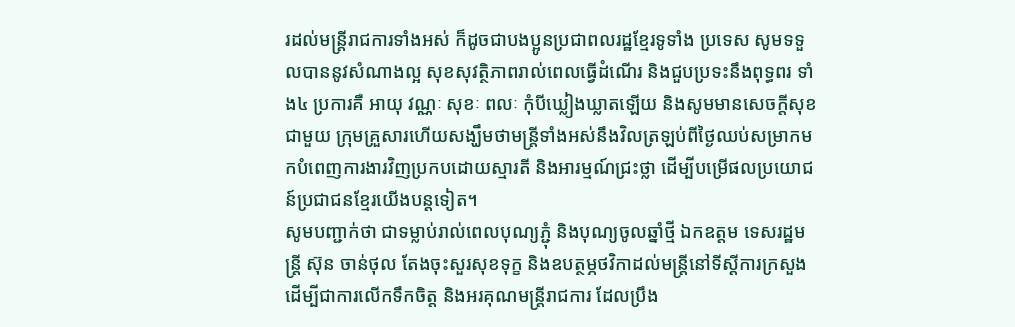រដល់មន្រ្តីរាជការទាំងអស់ ក៏ដូចជាបងប្អូនប្រជាពលរដ្ឋខ្មែរទូទាំង ប្រទេស សូមទទួលបាននូវសំណាងល្អ សុខសុវត្ថិភាពរាល់ពេលធ្វើដំណើរ និងជួបប្រទះនឹងពុទ្ធពរ ទាំង៤ ប្រការគឺ អាយុ វណ្ណៈ សុខៈ ពលៈ កុំបីឃ្លៀងឃ្លាតឡើយ និងសូមមានសេចក្តីសុខជាមួយ ក្រុមគ្រួសារហើយសង្ឃឹមថាមន្ត្រីទាំងអស់នឹងវិលត្រឡប់ពីថ្ងៃឈប់សម្រាកមកបំពេញការងារវិញប្រកបដោយស្មារតី និងអារម្មណ៍ជ្រះថ្លា ដើម្បីបម្រើផលប្រយោជន៍ប្រជាជនខ្មែរយើងបន្តទៀត។
សូមបញ្ជាក់ថា ជាទម្លាប់រាល់ពេលបុណ្យភ្ជុំ និងបុណ្យចូលឆ្នាំថ្មី ឯកឧត្តម ទេសរដ្ឋមន្ត្រី ស៊ុន ចាន់ថុល តែងចុះសួរសុខទុក្ខ និងឧបត្ថម្ភថវិកាដល់មន្ត្រីនៅទីស្តីការក្រសួង ដើម្បីជាការលើកទឹកចិត្ត និងអរគុណមន្ត្រីរាជការ ដែលប្រឹង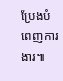ប្រែងបំពេញការងារ៕